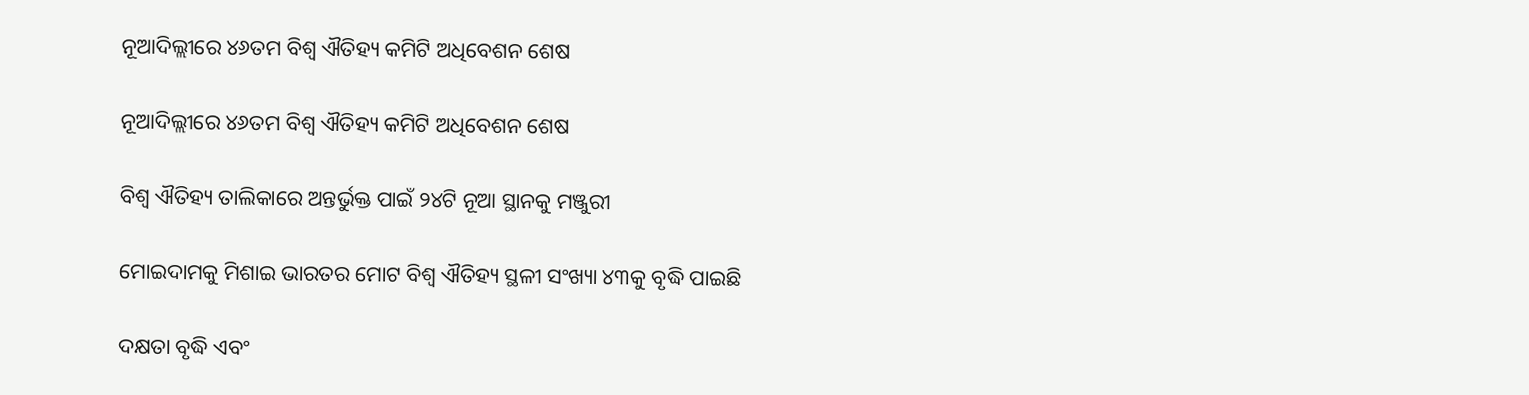ନୂଆଦିଲ୍ଲୀରେ ୪୬ତମ ବିଶ୍ୱ ଐତିହ୍ୟ କମିଟି ଅଧିବେଶନ ଶେଷ

ନୂଆଦିଲ୍ଲୀରେ ୪୬ତମ ବିଶ୍ୱ ଐତିହ୍ୟ କମିଟି ଅଧିବେଶନ ଶେଷ

ବିଶ୍ୱ ଐତିହ୍ୟ ତାଲିକାରେ ଅନ୍ତର୍ଭୁକ୍ତ ପାଇଁ ୨୪ଟି ନୂଆ ସ୍ଥାନକୁ ମଞ୍ଜୁରୀ

ମୋଇଦାମକୁ ମିଶାଇ ଭାରତର ମୋଟ ବିଶ୍ୱ ଐତିହ୍ୟ ସ୍ଥଳୀ ସଂଖ୍ୟା ୪୩କୁ ବୃଦ୍ଧି ପାଇଛି

ଦକ୍ଷତା ବୃଦ୍ଧି ଏବଂ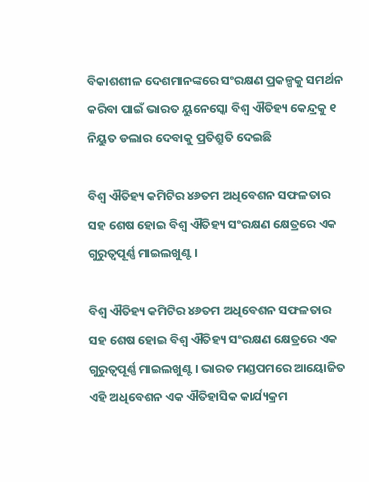ବିକାଶଶୀଳ ଦେଶମାନଙ୍କରେ ସଂରକ୍ଷଣ ପ୍ରକଳ୍ପକୁ ସମର୍ଥନ କରିବା ପାଇଁ ଭାରତ ୟୁନେସ୍କୋ ବିଶ୍ୱ ଐତିହ୍ୟ କେନ୍ଦ୍ରକୁ ୧ ନିୟୁତ ଡଲାର ଦେବାକୁ ପ୍ରତିଶ୍ରୁତି ଦେଇଛି

ବିଶ୍ୱ ଐତିହ୍ୟ କମିଟିର ୪୬ତମ ଅଧିବେଶନ ସଫଳତାର ସହ ଶେଷ ହୋଇ ବିଶ୍ୱ ଐତିହ୍ୟ ସଂରକ୍ଷଣ କ୍ଷେତ୍ରରେ ଏକ ଗୁରୁତ୍ୱପୂର୍ଣ୍ଣ ମାଇଲଖୁଣ୍ଟ ।

ବିଶ୍ୱ ଐତିହ୍ୟ କମିଟିର ୪୬ତମ ଅଧିବେଶନ ସଫଳତାର ସହ ଶେଷ ହୋଇ ବିଶ୍ୱ ଐତିହ୍ୟ ସଂରକ୍ଷଣ କ୍ଷେତ୍ରରେ ଏକ ଗୁରୁତ୍ୱପୂର୍ଣ୍ଣ ମାଇଲଖୁଣ୍ଟ । ଭାରତ ମଣ୍ଡପମରେ ଆୟୋଜିତ ଏହି ଅଧିବେଶନ ଏକ ଐତିହାସିକ କାର୍ଯ୍ୟକ୍ରମ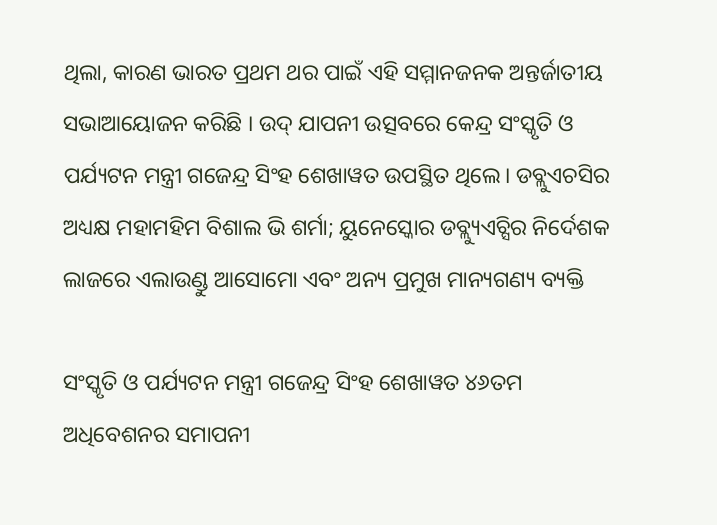ଥିଲା, କାରଣ ଭାରତ ପ୍ରଥମ ଥର ପାଇଁ ଏହି ସମ୍ମାନଜନକ ଅନ୍ତର୍ଜାତୀୟ ସଭାଆୟୋଜନ କରିଛି । ଉଦ୍ ଯାପନୀ ଉତ୍ସବରେ କେନ୍ଦ୍ର ସଂସ୍କୃତି ଓ ପର୍ଯ୍ୟଟନ ମନ୍ତ୍ରୀ ଗଜେନ୍ଦ୍ର ସିଂହ ଶେଖାୱତ ଉପସ୍ଥିତ ଥିଲେ। ଡବ୍ଲୁଏଚସିର ଅଧ୍ୟକ୍ଷ ମହାମହିମ ବିଶାଲ ଭି ଶର୍ମା; ୟୁନେସ୍କୋର ଡବ୍ଲ୍ୟୁଏଚ୍ସିର ନିର୍ଦେଶକ ଲାଜରେ ଏଲାଉଣ୍ଡୁ ଆସୋମୋ ଏବଂ ଅନ୍ୟ ପ୍ରମୁଖ ମାନ୍ୟଗଣ୍ୟ ବ୍ୟକ୍ତି

ସଂସ୍କୃତି ଓ ପର୍ଯ୍ୟଟନ ମନ୍ତ୍ରୀ ଗଜେନ୍ଦ୍ର ସିଂହ ଶେଖାୱତ ୪୬ତମ ଅଧିବେଶନର ସମାପନୀ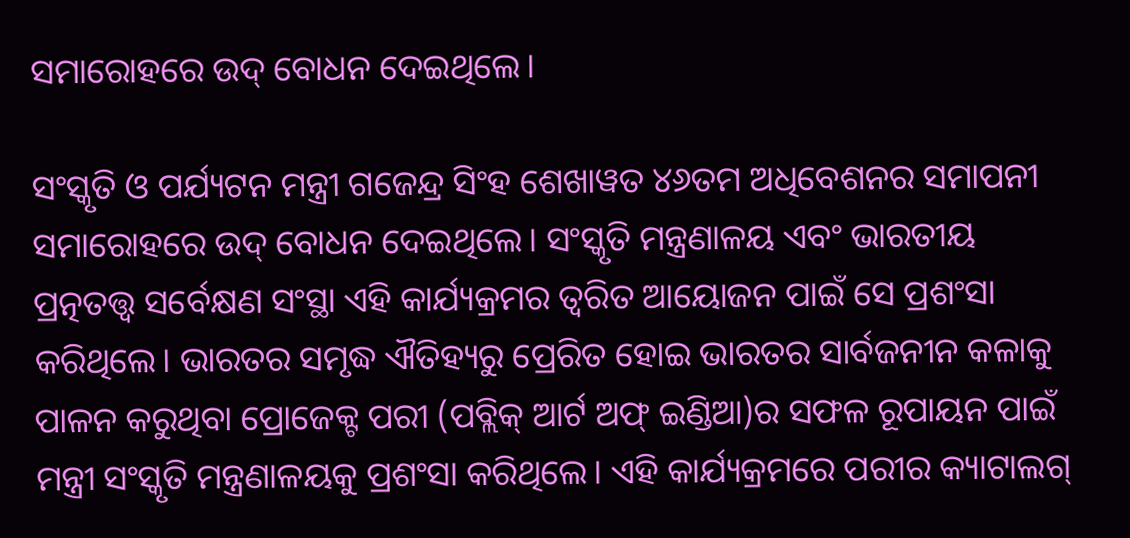ସମାରୋହରେ ଉଦ୍ ବୋଧନ ଦେଇଥିଲେ।

ସଂସ୍କୃତି ଓ ପର୍ଯ୍ୟଟନ ମନ୍ତ୍ରୀ ଗଜେନ୍ଦ୍ର ସିଂହ ଶେଖାୱତ ୪୬ତମ ଅଧିବେଶନର ସମାପନୀ ସମାରୋହରେ ଉଦ୍ ବୋଧନ ଦେଇଥିଲେ। ସଂସ୍କୃତି ମନ୍ତ୍ରଣାଳୟ ଏବଂ ଭାରତୀୟ ପ୍ରତ୍ନତତ୍ତ୍ୱ ସର୍ବେକ୍ଷଣ ସଂସ୍ଥା ଏହି କାର୍ଯ୍ୟକ୍ରମର ତ୍ୱରିତ ଆୟୋଜନ ପାଇଁ ସେ ପ୍ରଶଂସା କରିଥିଲେ। ଭାରତର ସମୃଦ୍ଧ ଐତିହ୍ୟରୁ ପ୍ରେରିତ ହୋଇ ଭାରତର ସାର୍ବଜନୀନ କଳାକୁ ପାଳନ କରୁଥିବା ପ୍ରୋଜେକ୍ଟ ପରୀ (ପବ୍ଲିକ୍ ଆର୍ଟ ଅଫ୍ ଇଣ୍ଡିଆ)ର ସଫଳ ରୂପାୟନ ପାଇଁ ମନ୍ତ୍ରୀ ସଂସ୍କୃତି ମନ୍ତ୍ରଣାଳୟକୁ ପ୍ରଶଂସା କରିଥିଲେ। ଏହି କାର୍ଯ୍ୟକ୍ରମରେ ପରୀର କ୍ୟାଟାଲଗ୍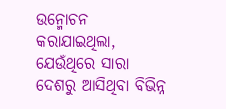ଉନ୍ମୋଚନ କରାଯାଇଥିଲା, ଯେଉଁଥିରେ ସାରା ଦେଶରୁ ଆସିଥିବା ବିଭିନ୍ନ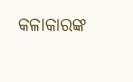କଳାକାରଙ୍କ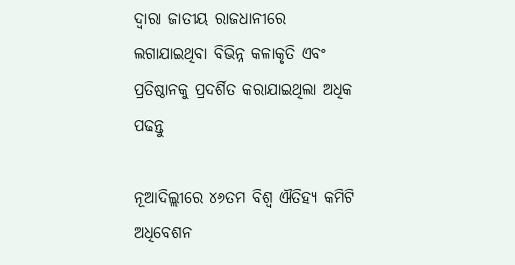ଦ୍ୱାରା ଜାତୀୟ ରାଜଧାନୀରେ ଲଗାଯାଇଥିବା ବିଭିନ୍ନ କଳାକୃତି ଏବଂ ପ୍ରତିଷ୍ଠାନକୁ ପ୍ରଦର୍ଶିତ କରାଯାଇଥିଲା ଅଧିକ ପଢନ୍ତୁ

ନୂଆଦିଲ୍ଲୀରେ ୪୬ତମ ବିଶ୍ୱ ଐତିହ୍ୟ କମିଟି ଅଧିବେଶନ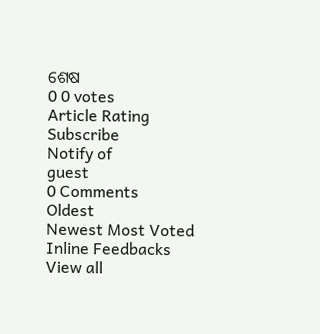ଶେଷ
0 0 votes
Article Rating
Subscribe
Notify of
guest
0 Comments
Oldest
Newest Most Voted
Inline Feedbacks
View all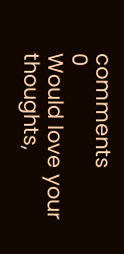comments
0
Would love your thoughts,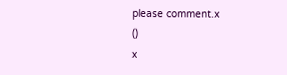please comment.x
()
x